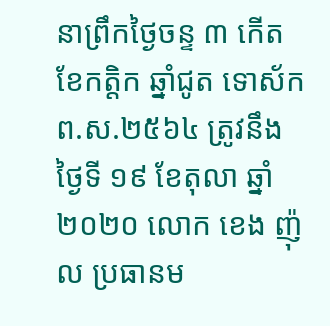នាព្រឹកថ្ងៃចន្ទ ៣ កើត ខែកត្តិក ឆ្នាំជូត ទោស័ក ព.ស.២៥៦៤ ត្រូវនឹងថ្ងៃទី ១៩ ខែតុលា ឆ្នាំ ២០២០ លោក ខេង ញ៉ុល ប្រធានម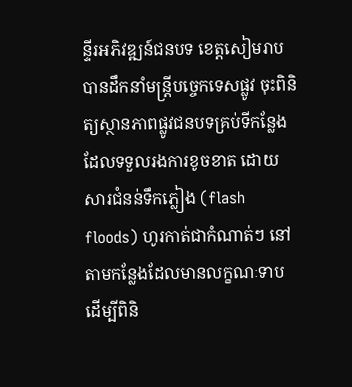ន្ទីរអភិវឌ្ឍន៍ជនបទ ខេត្តសៀមរាប បានដឹកនាំមន្រ្តីបច្ចេកទេសផ្លូវ ចុះពិនិត្យស្ថានភាពផ្លូវជនបទគ្រប់ទីកន្លែងដែលទទួលរងការខូចខាត ដោយសារជំនន់ទឹកភ្លៀង (flash floods) ហូរកាត់ជាកំណាត់ៗ នៅតាមកន្លែងដែលមានលក្ខណៈទាប ដើម្បីពិនិ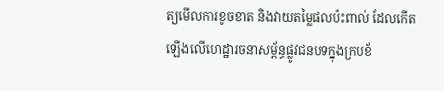ត្យមើលការខូចខាត និងវាយតម្លៃផលប៉ះពាល់ ដែលកើតឡើងលើហេដ្ឋារចនាសម្ព័ន្ធផ្លូវជនបទក្នុងក្របខ័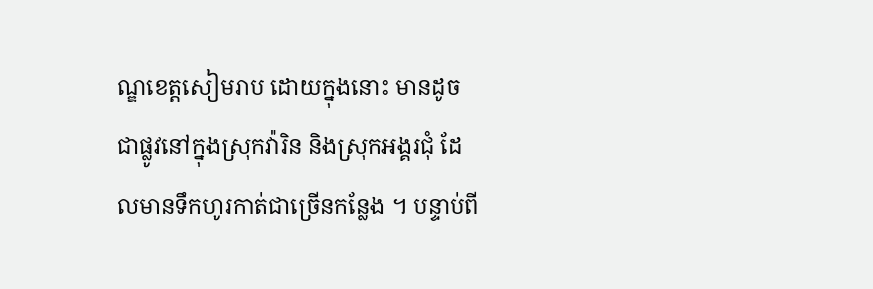ណ្ឌខេត្តសៀមរាប ដោយក្នុងនោះ មានដូចជាផ្លូវនៅក្នុងស្រុកវ៉ារិន និងស្រុកអង្គរជុំ ដែលមានទឹកហូរកាត់ជាច្រើនកន្លែង ។ បន្ទាប់ពី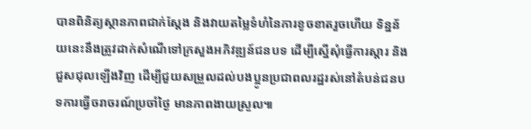បានពិនិត្យស្ថានភាពជាក់ស្តែង និងវាយតម្លៃទំហំនៃការខូចខាតរួចហើយ ទិន្នន័យនេះនឹងត្រូវដាក់សំណើទៅក្រសួងអភិវឌ្ឍន៍ជនបទ ដើម្បីស្នើសុំធ្វើការស្តារ និងជួសជុលឡើងវិញ ដើម្បីជួយសម្រួលដល់បងប្អូនប្រជាពលរដ្ឋរស់នៅតំបន់ជនបទការធ្វើចរាចរណ៍ប្រចាំថ្ងៃ មានភាពងាយស្រួល៕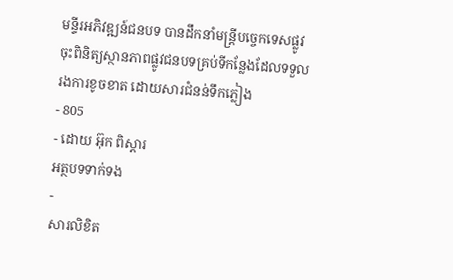មន្ទីរអភិវឌ្ឍន៍ជនបទ បានដឹកនាំមន្ត្រីបច្ចេកទេសផ្លូវ ចុះពិនិត្យស្ថានភាពផ្លូវជនបទគ្រប់ទីកន្លែងដែលទទួលរងការខូចខាត ដោយសារជំនន់ទឹកភ្លៀង
- 805
- ដោយ អ៊ុក ពិស្តារ
អត្ថបទទាក់ទង
-
សារលិខិត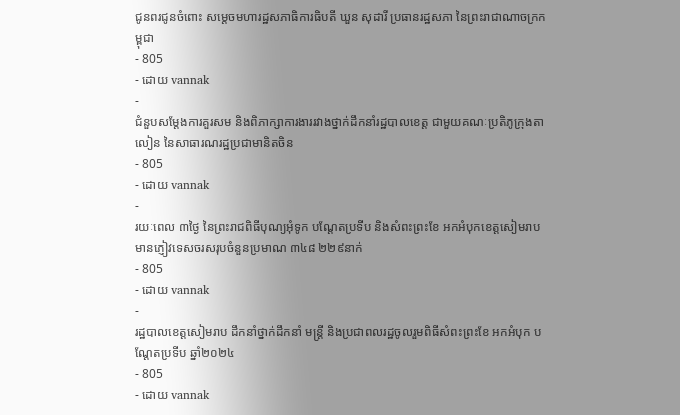ជូនពរជូនចំពោះ សម្តេចមហារដ្ឋសភាធិការធិបតី ឃួន សុដារី ប្រធានរដ្ឋសភា នៃព្រះរាជាណាចក្រកម្ពុជា
- 805
- ដោយ vannak
-
ជំនួបសម្ដែងការគួរសម និងពិភាក្សាការងាររវាងថ្នាក់ដឹកនាំរដ្ឋបាលខេត្ត ជាមួយគណៈប្រតិភូក្រុងតាលៀន នៃសាធារណរដ្ឋប្រជាមានិតចិន
- 805
- ដោយ vannak
-
រយៈពេល ៣ថ្ងៃ នៃព្រះរាជពិធីបុណ្យអុំទូក បណ្តែតប្រទីប និងសំពះព្រះខែ អកអំបុកខេត្តសៀមរាបមានភ្ញៀវទេសចរសរុបចំនួនប្រមាណ ៣៤៨ ២២៩នាក់
- 805
- ដោយ vannak
-
រដ្ឋបាលខេត្តសៀមរាប ដឹកនាំថ្នាក់ដឹកនាំ មន្រ្តី និងប្រជាពលរដ្ឋចូលរួមពិធីសំពះព្រះខែ អកអំបុក បណ្ដែតប្រទីប ឆ្នាំ២០២៤
- 805
- ដោយ vannak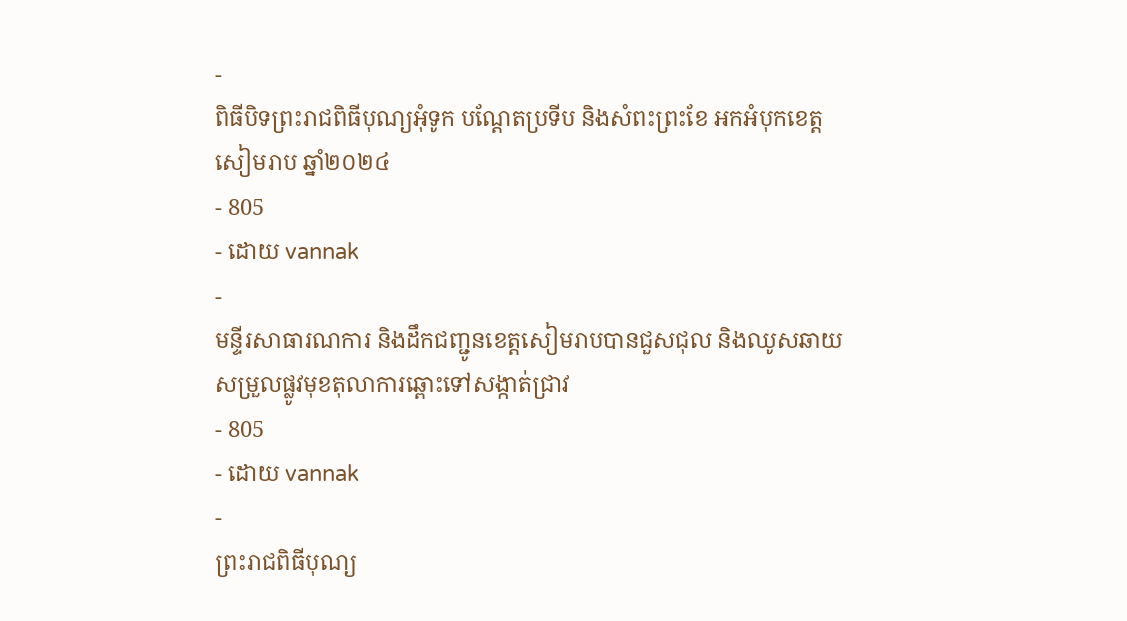-
ពិធីបិទព្រះរាជពិធីបុណ្យអុំទូក បណ្តែតប្រទីប និងសំពះព្រះខែ អកអំបុកខេត្តសៀមរាប ឆ្នាំ២០២៤
- 805
- ដោយ vannak
-
មន្ទីរសាធារណការ និងដឹកជញ្ជូនខេត្តសៀមរាបបានជួសជុល និងឈូសឆាយសម្រួលផ្លូវមុខតុលាការឆ្ពោះទៅសង្កាត់ជ្រាវ
- 805
- ដោយ vannak
-
ព្រះរាជពិធីបុណ្យ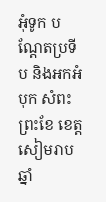អុំទូក បណ្តែតប្រទីប និងអកអំបុក សំពះព្រះខែ ខេត្តសៀមរាប ឆ្នាំ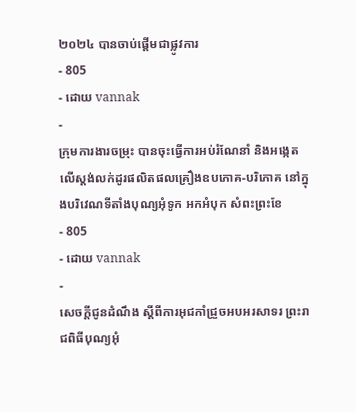២០២៤ បានចាប់ផ្ដើមជាផ្លូវការ
- 805
- ដោយ vannak
-
ក្រុមការងារចម្រុះ បានចុះធ្វើការអប់រំណែនាំ និងអង្កេតលើស្តង់លក់ដូរផលិតផលគ្រឿងឧបភោគ-បរិភោគ នៅក្នុងបរិវេណទីតាំងបុណ្យអុំទូក អកអំបុក សំពះព្រះខែ
- 805
- ដោយ vannak
-
សេចក្តីជូនដំណឹង ស្តីពីការអុជកាំជ្រួចអបអរសាទរ ព្រះរាជពិធីបុណ្យអុំ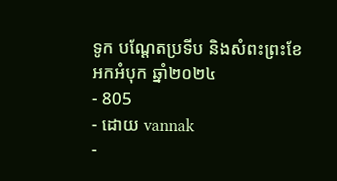ទូក បណ្តែតប្រទីប និងសំពះព្រះខែ អកអំបុក ឆ្នាំ២០២៤
- 805
- ដោយ vannak
-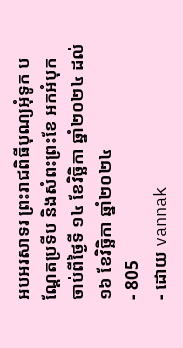អបអរសាទរ ព្រះរាជពិធីបុណ្យអុំទូក បណ្ដែតប្រទីប និងសំពះព្រះខែ អកអំបុក ចាប់ពីថ្ងៃទី ១៤ ខែវិច្ឆិកា ឆ្នាំ២០២៤ ដល់ ១៦ ខែវិច្ឆិកា ឆ្នាំ២០២៤
- 805
- ដោយ vannak